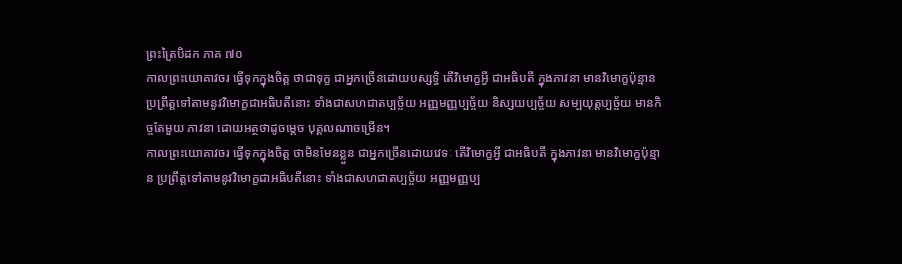ព្រះត្រៃបិដក ភាគ ៧០
កាលព្រះយោគាវចរ ធ្វើទុកក្នុងចិត្ត ថាជាទុក្ខ ជាអ្នកច្រើនដោយបស្សទ្ធិ តើវិមោក្ខអ្វី ជាអធិបតី ក្នុងភាវនា មានវិមោក្ខប៉ុន្មាន ប្រព្រឹត្តទៅតាមនូវវិមោក្ខជាអធិបតីនោះ ទាំងជាសហជាតប្បច្ច័យ អញ្ញមញ្ញប្បច្ច័យ និស្សយប្បច្ច័យ សម្បយុត្តប្បច្ច័យ មានកិច្ចតែមួយ ភាវនា ដោយអត្ថថាដូចម្ដេច បុគ្គលណាចម្រើន។
កាលព្រះយោគាវចរ ធ្វើទុកក្នុងចិត្ត ថាមិនមែនខ្លួន ជាអ្នកច្រើនដោយវេទៈ តើវិមោក្ខអ្វី ជាអធិបតី ក្នុងភាវនា មានវិមោក្ខប៉ុន្មាន ប្រព្រឹត្តទៅតាមនូវវិមោក្ខជាអធិបតីនោះ ទាំងជាសហជាតប្បច្ច័យ អញ្ញមញ្ញប្ប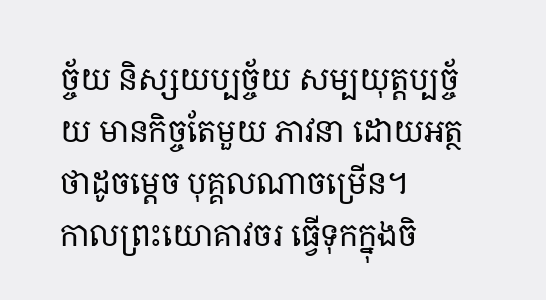ច្ច័យ និស្សយប្បច្ច័យ សម្បយុត្តប្បច្ច័យ មានកិច្ចតែមួយ ភាវនា ដោយអត្ថថាដូចម្ដេច បុគ្គលណាចម្រើន។
កាលព្រះយោគាវចរ ធ្វើទុកក្នុងចិ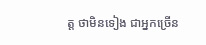ត្ត ថាមិនទៀង ជាអ្នកច្រើន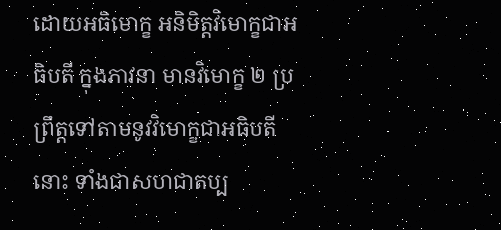ដោយអធិមោក្ខ អនិមិត្តវិមោក្ខជាអធិបតី ក្នុងភាវនា មានវិមោក្ខ ២ ប្រព្រឹត្តទៅតាមនូវវិមោក្ខជាអធិបតីនោះ ទាំងជាសហជាតប្ប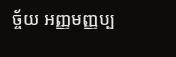ច្ច័យ អញ្ញមញ្ញប្ប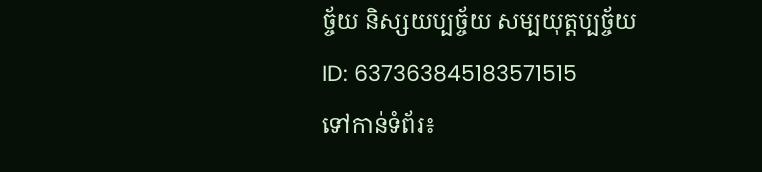ច្ច័យ និស្សយប្បច្ច័យ សម្បយុត្តប្បច្ច័យ
ID: 637363845183571515
ទៅកាន់ទំព័រ៖